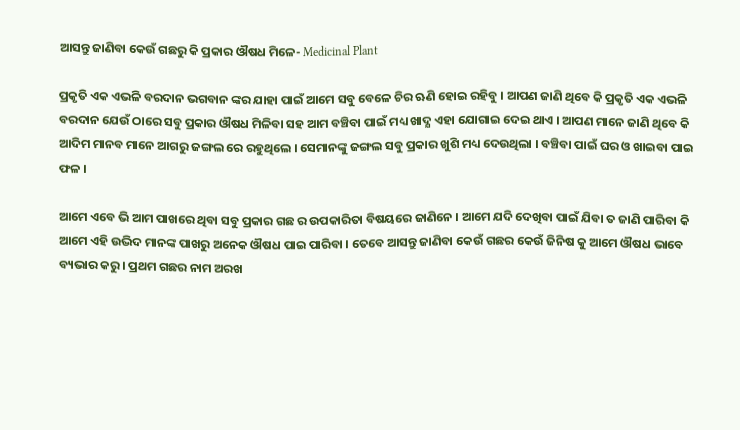ଆସନ୍ତୁ ଜାଣିବା କେଉଁ ଗଛରୁ କି ପ୍ରକାର ଔଷଧ ମିଳେ- Medicinal Plant

ପ୍ରକୃତି ଏକ ଏଭଳି ବରଦାନ ଭଗବାନ ଙ୍କର ଯାହା ପାଇଁ ଆମେ ସବୁ ବେଳେ ଚିର ଋଣି ହୋଇ ରହିବୁ । ଆପଣ ଜାଣି ଥିବେ କି ପ୍ରକୃତି ଏକ ଏଭଳି ବରଦାନ ଯେଉଁ ଠାରେ ସବୁ ପ୍ରକାର ଔଷଧ ମିଳିବା ସହ ଆମ ବଞ୍ଚିବା ପାଇଁ ମଧ୍ୟ ଖାଦ୍ଯ ଏହା ଯୋଗାଇ ଦେଇ ଥାଏ । ଆପଣ ମାନେ ଜାଣି ଥିବେ କି ଆଦିମ ମାନବ ମାନେ ଆଗରୁ ଜଙ୍ଗଲ ରେ ରହୁଥିଲେ । ସେମାନଙ୍କୁ ଜଙ୍ଗଲ ସବୁ ପ୍ରକାର ଖୁଶି ମଧ୍ୟ ଦେଉଥିଲା । ବଞ୍ଚିବା ପାଇଁ ଘର ଓ ଖାଇବା ପାଇ ଫଳ ।

ଆମେ ଏବେ ଭି ଆମ ପାଖରେ ଥିବା ସବୁ ପ୍ରକାର ଗଛ ର ଉପକାରିତା ବିଷୟରେ ଜାଣିନେ । ଆମେ ଯଦି ଦେଖିବା ପାଇଁ ଯିବା ତ ଜାଣି ପାରିବା କି ଆମେ ଏହି ଉଦ୍ଭିଦ ମାନଙ୍କ ପାଖରୁ ଅନେକ ଔଷଧ ପାଇ ପାରିବା । ତେବେ ଆସନ୍ତୁ ଜାଣିବା କେଉଁ ଗଛର କେଉଁ ଜିନିଷ କୁ ଆମେ ଔଷଧ ଭାବେ ବ୍ୟଭାର କରୁ । ପ୍ରଥମ ଗଛର ନାମ ଅରଖ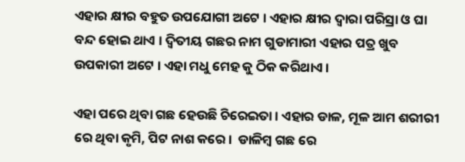ଏହାର କ୍ଷୀର ବହୁତ ଉପଯୋଗୀ ଅଟେ । ଏହାର କ୍ଷୀର ଦ୍ଵାରା ପରିସ୍ରା ଓ ଘା ବନ୍ଦ ହୋଇ ଥାଏ । ଦ୍ଵିତୀୟ ଗଛର ନାମ ଗୁଡାମାରୀ ଏହାର ପତ୍ର ଖୁବ ଉପକାରୀ ଅଟେ । ଏହା ମଧୁ ମେହ କୁ ଠିକ କରିଥାଏ ।

ଏହା ପରେ ଥିବା ଗଛ ହେଉଛି ଚିରେଇତା । ଏହାର ଡାଳ, ମୂଳ ଆମ ଶରୀରୀ  ରେ ଥିବା କୃମି, ପିଟ ନାଶ କରେ ।  ଡାଳିମ୍ବ ଗଛ ରେ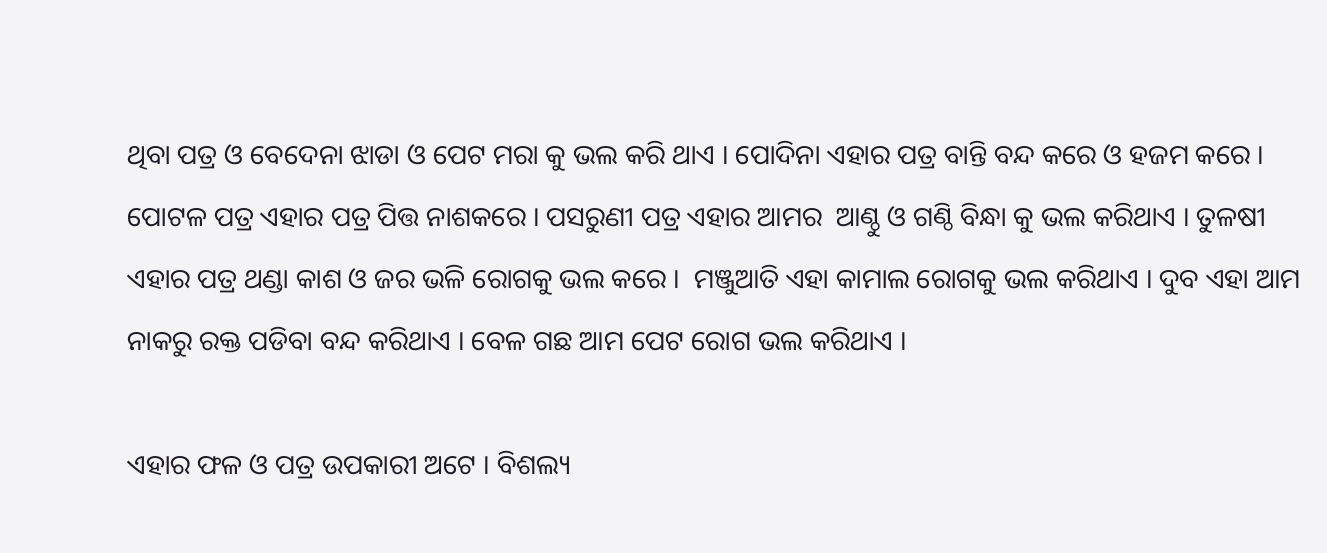ଥିବା ପତ୍ର ଓ ବେଦେନା ଝାଡା ଓ ପେଟ ମରା କୁ ଭଲ କରି ଥାଏ । ପୋଦିନା ଏହାର ପତ୍ର ବାନ୍ତି ବନ୍ଦ କରେ ଓ ହଜମ କରେ । ପୋଟଳ ପତ୍ର ଏହାର ପତ୍ର ପିତ୍ତ ନାଶକରେ । ପସରୁଣୀ ପତ୍ର ଏହାର ଆମର  ଆଣ୍ଠୁ ଓ ଗଣ୍ଠି ବିନ୍ଧା କୁ ଭଲ କରିଥାଏ । ତୁଳଷୀ ଏହାର ପତ୍ର ଥଣ୍ଡା କାଶ ଓ ଜର ଭଳି ରୋଗକୁ ଭଲ କରେ ।  ମଞ୍ଜୁଆତି ଏହା କାମାଲ ରୋଗକୁ ଭଲ କରିଥାଏ । ଦୁବ ଏହା ଆମ ନାକରୁ ରକ୍ତ ପଡିବା ବନ୍ଦ କରିଥାଏ । ବେଳ ଗଛ ଆମ ପେଟ ରୋଗ ଭଲ କରିଥାଏ ।

ଏହାର ଫଳ ଓ ପତ୍ର ଉପକାରୀ ଅଟେ । ବିଶଲ୍ୟ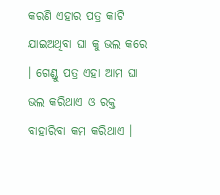କରଣି ଏହାର ପତ୍ର କାଟି ଯାଇଅଥିବା ଘା କୁ ଭଲ କରେ । ଗେଣ୍ଡୁ ପତ୍ର ଏହା ଆମ ଘା ଭଲ କରିଥାଏ ଓ ରକ୍ତ ବାହାରିବା କମ କରିଥାଏ ।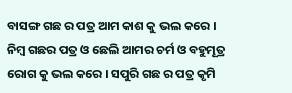ବାସଙ୍ଗ ଗଛ ର ପତ୍ର ଆମ କାଶ କୁ ଭଲ କରେ । ନିମ୍ବ ଗଛର ପତ୍ର ଓ ଛେଲି ଆମର ଚର୍ମ ଓ ବହୁମୂତ୍ର ରୋଗ କୁ ଭଲ କରେ । ସପୁରି ଗଛ ର ପତ୍ର କୃମି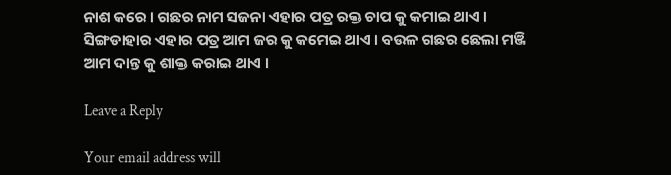ନାଶ କରେ । ଗଛର ନାମ ସଜନା ଏହାର ପତ୍ର ରକ୍ତ ଚାପ କୁ କମାଇ ଥାଏ । ସିଙ୍ଗଡାହାର ଏହାର ପତ୍ର ଆମ ଜର କୁ କମେଇ ଥାଏ । ବଉଳ ଗଛର ଛେଲା ମଞ୍ଜି ଆମ ଦାନ୍ତ କୁ ଶାକ୍ତ କରାଇ ଥାଏ ।

Leave a Reply

Your email address will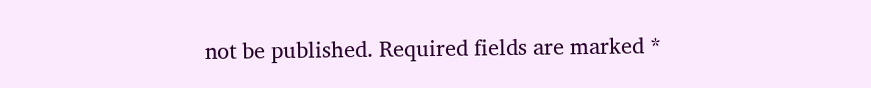not be published. Required fields are marked *